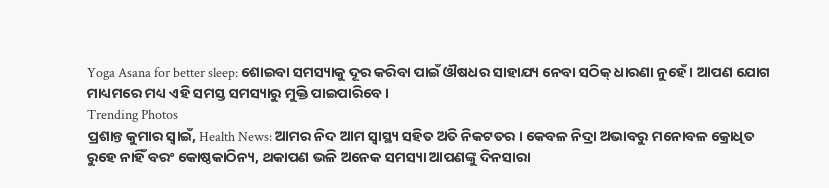Yoga Asana for better sleep: ଶୋଇବା ସମସ୍ୟାକୁ ଦୂର କରିବା ପାଇଁ ଔଷଧର ସାହାଯ୍ୟ ନେବା ସଠିକ୍ ଧାରଣା ନୁହେଁ । ଆପଣ ଯୋଗ ମାଧ୍ୟମରେ ମଧ୍ୟ ଏହି ସମସ୍ତ ସମସ୍ୟାରୁ ମୁକ୍ତି ପାଇପାରିବେ ।
Trending Photos
ପ୍ରଶାନ୍ତ କୁମାର ସ୍ୱାଇଁ, Health News: ଆମର ନିଦ ଆମ ସ୍ୱାସ୍ଥ୍ୟ ସହିତ ଅତି ନିକଟତର । କେବଳ ନିଦ୍ରା ଅଭାବରୁ ମନୋବଳ କ୍ରୋଧିତ ରୁହେ ନାହିଁ ବରଂ କୋଷ୍ଠକାଠିନ୍ୟ, ଥକାପଣ ଭଳି ଅନେକ ସମସ୍ୟା ଆପଣଙ୍କୁ ଦିନସାରା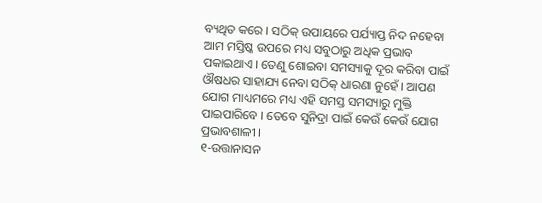ବ୍ୟଥିତ କରେ । ସଠିକ୍ ଉପାୟରେ ପର୍ଯ୍ୟାପ୍ତ ନିଦ ନହେବା ଆମ ମସ୍ତିଷ୍କ ଉପରେ ମଧ୍ୟ ସବୁଠାରୁ ଅଧିକ ପ୍ରଭାବ ପକାଇଥାଏ । ତେଣୁ ଶୋଇବା ସମସ୍ୟାକୁ ଦୂର କରିବା ପାଇଁ ଔଷଧର ସାହାଯ୍ୟ ନେବା ସଠିକ୍ ଧାରଣା ନୁହେଁ । ଆପଣ ଯୋଗ ମାଧ୍ୟମରେ ମଧ୍ୟ ଏହି ସମସ୍ତ ସମସ୍ୟାରୁ ମୁକ୍ତି ପାଇପାରିବେ । ତେବେ ସୁନିଦ୍ରା ପାଇଁ କେଉଁ କେଉଁ ଯୋଗ ପ୍ରଭାବଶାଳୀ ।
୧-ଉତ୍ତାନାସନ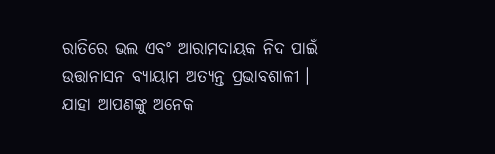ରାତିରେ ଭଲ ଏବଂ ଆରାମଦାୟକ ନିଦ ପାଇଁ ଉତ୍ତାନାସନ ବ୍ୟାୟାମ ଅତ୍ୟନ୍ତ ପ୍ରଭାବଶାଳୀ । ଯାହା ଆପଣଙ୍କୁ ଅନେକ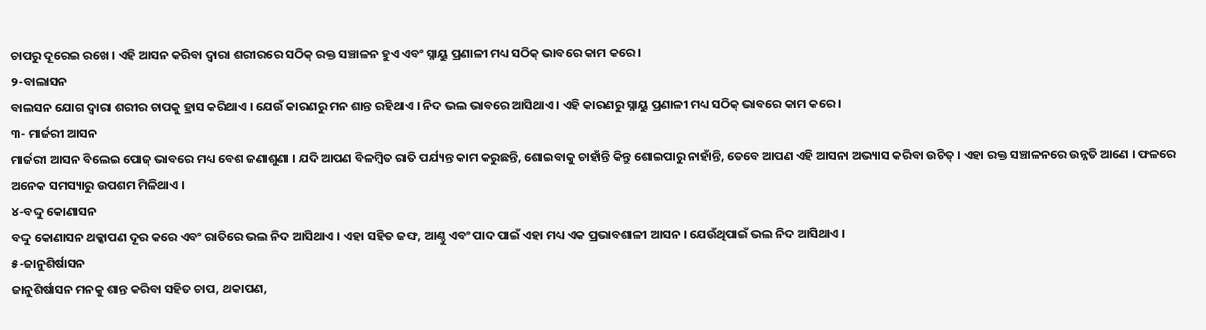ଚାପରୁ ଦୂରେଇ ରଖେ । ଏହି ଆସନ କରିବା ଦ୍ୱାରା ଶରୀରରେ ସଠିକ୍ ରକ୍ତ ସଞ୍ଚାଳନ ହୁଏ ଏବଂ ସ୍ନାୟୁ ପ୍ରଣାଳୀ ମଧ୍ୟ ସଠିକ୍ ଭାବରେ କାମ କରେ ।
୨-ବାଲାସନ
ବାଲସନ ଯୋଗ ଦ୍ୱାରା ଶରୀର ଚାପକୁ ହ୍ରାସ କରିଥାଏ । ଯେଉଁ କାରଣରୁ ମନ ଶାନ୍ତ ରହିଥାଏ । ନିଦ ଭଲ ଭାବରେ ଆସିଥାଏ । ଏହି କାରଣରୁ ସ୍ନାୟୁ ପ୍ରଣାଳୀ ମଧ୍ୟ ସଠିକ୍ ଭାବରେ କାମ କରେ ।
୩- ମାର୍ଜରୀ ଆସନ
ମାର୍ଜରୀ ଆସନ ବିଲେଇ ପୋଜ୍ ଭାବରେ ମଧ୍ୟ ବେଶ ଜଣାଶୁଣା । ଯଦି ଆପଣ ବିଳମ୍ବିତ ରାତି ପର୍ଯ୍ୟନ୍ତ କାମ କରୁଛନ୍ତି, ଶୋଇବାକୁ ଚାହାଁନ୍ତି କିନ୍ତୁ ଶୋଇପାରୁ ନାହାଁନ୍ତି, ତେବେ ଆପଣ ଏହି ଆସନା ଅଭ୍ୟାସ କରିବା ଉଚିତ୍ । ଏହା ରକ୍ତ ସଞ୍ଚାଳନରେ ଉନ୍ନତି ଆଣେ । ଫଳରେ ଅନେକ ସମସ୍ୟାରୁ ଉପଶମ ମିଳିଥାଏ ।
୪-ବଦ୍ଦୁ କୋଣାସନ
ବଦ୍ଦୁ କୋଣାସନ ଥକ୍କାପଣ ଦୂର କରେ ଏବଂ ରାତିରେ ଭଲ ନିଦ ଆସିଥାଏ । ଏହା ସହିତ ଜଙ୍ଘ, ଆଣ୍ଠୁ ଏବଂ ପାଦ ପାଇଁ ଏହା ମଧ୍ୟ ଏକ ପ୍ରଭାବଶାଳୀ ଆସନ । ଯେଉଁଥିପାଇଁ ଭଲ ନିଦ ଆସିଥାଏ ।
୫-ଜାନୁଶିର୍ଷାସନ
ଜାନୁଶିର୍ଷାସନ ମନକୁ ଶାନ୍ତ କରିବା ସହିତ ଚାପ, ଥକାପଣ,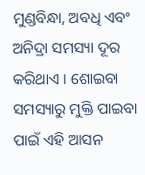ମୁଣ୍ଡବିନ୍ଧା, ଅବଧି ଏବଂ ଅନିଦ୍ରା ସମସ୍ୟା ଦୂର କରିଥାଏ । ଶୋଇବା ସମସ୍ୟାରୁ ମୁକ୍ତି ପାଇବା ପାଇଁ ଏହି ଆସନ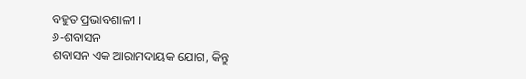ବହୁତ ପ୍ରଭାବଶାଳୀ ।
୬-ଶବାସନ
ଶବାସନ ଏକ ଆରାମଦାୟକ ଯୋଗ, କିନ୍ତୁ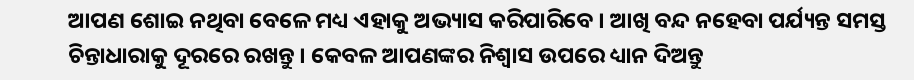ଆପଣ ଶୋଇ ନଥିବା ବେଳେ ମଧ୍ୟ ଏହାକୁ ଅଭ୍ୟାସ କରିପାରିବେ । ଆଖି ବନ୍ଦ ନହେବା ପର୍ଯ୍ୟନ୍ତ ସମସ୍ତ ଚିନ୍ତାଧାରାକୁ ଦୂରରେ ରଖନ୍ତୁ । କେବଳ ଆପଣଙ୍କର ନିଶ୍ୱାସ ଉପରେ ଧ୍ୟାନ ଦିଅନ୍ତୁ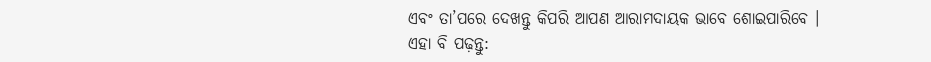ଏବଂ ତା’ପରେ ଦେଖନ୍ତୁ କିପରି ଆପଣ ଆରାମଦାୟକ ଭାବେ ଶୋଇପାରିବେ ।
ଏହା ବି ପଢ଼ନ୍ତୁ: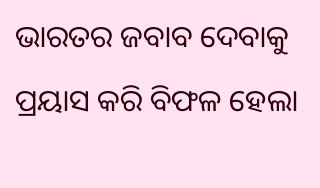ଭାରତର ଜବାବ ଦେବାକୁ ପ୍ରୟାସ କରି ବିଫଳ ହେଲା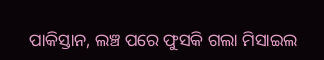ପାକିସ୍ତାନ, ଲଞ୍ଚ ପରେ ଫୁସକି ଗଲା ମିସାଇଲ